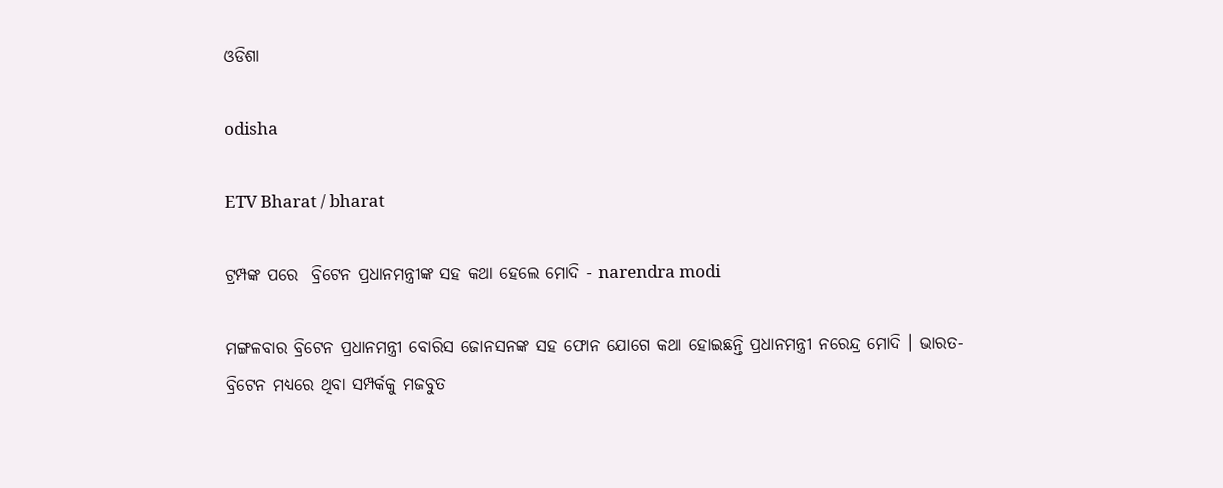ଓଡିଶା

odisha

ETV Bharat / bharat

ଟ୍ରମ୍ପଙ୍କ ପରେ  ବ୍ରିଟେନ ପ୍ରଧାନମନ୍ତ୍ରୀଙ୍କ ସହ କଥା ହେଲେ ମୋଦି - narendra modi

ମଙ୍ଗଳବାର ବ୍ରିଟେନ ପ୍ରଧାନମନ୍ତ୍ରୀ ବୋରିସ ଜୋନସନଙ୍କ ସହ ଫୋନ ଯୋଗେ କଥା ହୋଇଛନ୍ତି ପ୍ରଧାନମନ୍ତ୍ରୀ ନରେନ୍ଦ୍ର ମୋଦି । ଭାରତ-ବ୍ରିଟେନ ମଧ୍ୟରେ ଥିବା ସମ୍ପର୍କକୁ ମଜବୁତ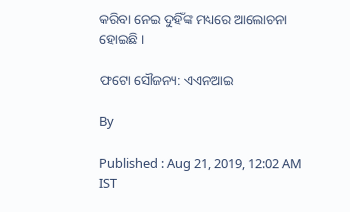କରିବା ନେଇ ଦୁହିଁଙ୍କ ମଧ୍ୟରେ ଆଲୋଚନା ହୋଇଛି ।

ଫଟୋ ସୌଜନ୍ୟ: ଏଏନଆଇ

By

Published : Aug 21, 2019, 12:02 AM IST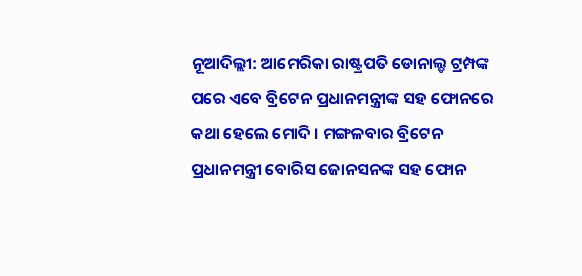ନୂଆଦିଲ୍ଲୀ: ଆମେରିକା ରାଷ୍ଟ୍ରପତି ଡୋନାଲ୍ଡ ଟ୍ରମ୍ପଙ୍କ ପରେ ଏବେ ବ୍ରିଟେନ ପ୍ରଧାନମନ୍ତ୍ରୀଙ୍କ ସହ ଫୋନରେ କଥା ହେଲେ ମୋଦି । ମଙ୍ଗଳବାର ବ୍ରିଟେନ ପ୍ରଧାନମନ୍ତ୍ରୀ ବୋରିସ ଜୋନସନଙ୍କ ସହ ଫୋନ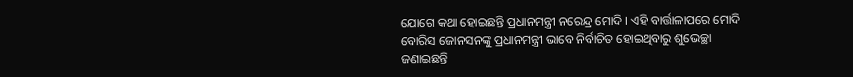ଯୋଗେ କଥା ହୋଇଛନ୍ତି ପ୍ରଧାନମନ୍ତ୍ରୀ ନରେନ୍ଦ୍ର ମୋଦି । ଏହି ବାର୍ତ୍ତାଳାପରେ ମୋଦି ବୋରିସ ଜୋନସନଙ୍କୁ ପ୍ରଧାନମନ୍ତ୍ରୀ ଭାବେ ନିର୍ବାଚିତ ହୋଇଥିବାରୁ ଶୁଭେଚ୍ଛା ଜଣାଇଛନ୍ତି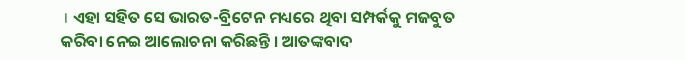। ଏହା ସହିତ ସେ ଭାରତ-ବ୍ରିଟେନ ମଧ୍ୟରେ ଥିବା ସମ୍ପର୍କକୁ ମଜବୁତ କରିବା ନେଇ ଆଲୋଚନା କରିଛନ୍ତି । ଆତଙ୍କବାଦ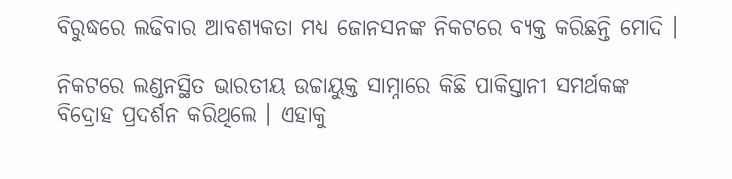ବିରୁଦ୍ଧରେ ଲଢିବାର ଆବଶ୍ୟକତା ମଧ୍ୟ ଜୋନସନଙ୍କ ନିକଟରେ ବ୍ୟକ୍ତ କରିଛନ୍ତି ମୋଦି ।

ନିକଟରେ ଲଣ୍ଡନସ୍ଥିତ ଭାରତୀୟ ଉଚ୍ଚାୟୁକ୍ତ ସାମ୍ନାରେ କିଛି ପାକିସ୍ତାନୀ ସମର୍ଥକଙ୍କ ବିଦ୍ରୋହ ପ୍ରଦର୍ଶନ କରିଥିଲେ । ଏହାକୁ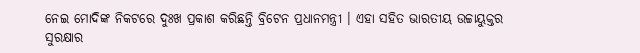ନେଇ ମୋଦିଙ୍କ ନିକଟରେ ଦୁଃଖ ପ୍ରକାଶ କରିଛନ୍ତି ବ୍ରିଟେନ ପ୍ରଧାନମନ୍ତ୍ରୀ । ଏହା ସହିତ ଭାରତୀୟ ଉଚ୍ଚାୟୁକ୍ତର ସୁରକ୍ଷାର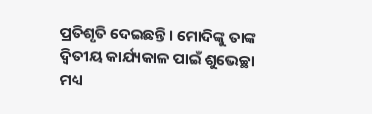ପ୍ରତିଶୃତି ଦେଇଛନ୍ତି । ମୋଦିଙ୍କୁ ତାଙ୍କ ଦ୍ବିତୀୟ କାର୍ଯ୍ୟକାଳ ପାଇଁ ଶୁଭେଚ୍ଛା ମଧ୍ୟ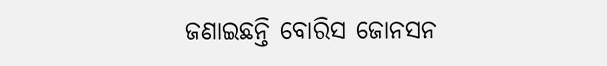ଜଣାଇଛନ୍ତି ବୋରିସ ଜୋନସନ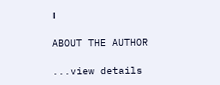।

ABOUT THE AUTHOR

...view details